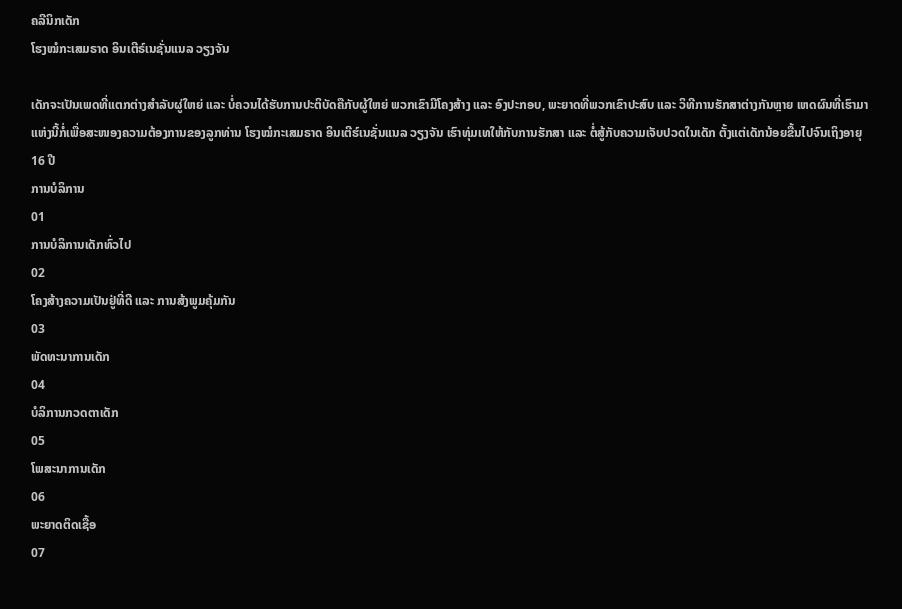ຄລີນິກເດັກ
ໂຮງໝໍກະເສມຣາດ ອິນເຕີຣ໌ເນຊັ່ນແນລ ວຽງຈັນ

ເດັກຈະເປັນເພດທີ່ແຕກຕ່າງສຳລັບຜູ່ໃຫຍ່ ແລະ ບໍ່ຄວນໄດ້ຮັບການປະຕິບັດຄືກັບຜູ້ໃຫຍ່ ພວກເຂົາມີໂຄງສ້າງ ແລະ ອົງປະກອບ, ພະຍາດທີ່ພວກເຂົາປະສົບ ແລະ ວິທີການຮັກສາຕ່າງກັນຫຼາຍ ເຫດຜົນທີ່ເຮົາມາແຫ່ງນີ້ກໍ່ເພື່ອສະໜອງຄວາມຕ້ອງການຂອງລູກທ່ານ ໂຮງໝໍກະເສມຣາດ ອິນເຕີຮ໌ເນຊັ່ນແນລ ວຽງຈັນ ເຮົາທຸ່ມເທໃຫ້ກັບການຮັກສາ ແລະ ຕໍ່ສູ້ກັບຄວາມເຈັບປວດໃນເດັກ ຕັ້ງແຕ່ເດັກນ້ອຍຂື້ນໄປຈົນເຖິງອາຍຸ 16 ປີ
ການບໍລິການ
01
ການບໍລິການເດັກທົ່ວໄປ
02
ໂຄງສ້າງຄວາມເປັນຢູ່ທີ່ດີ ແລະ ການສ້ງພູມຄຸ້ມກັນ
03
ພັດທະນາການເດັກ
04
ບໍລິການກວດຕາເດັກ
05
ໂພສະນາການເດັກ
06
ພະຍາດຕິດເຊື້ອ
07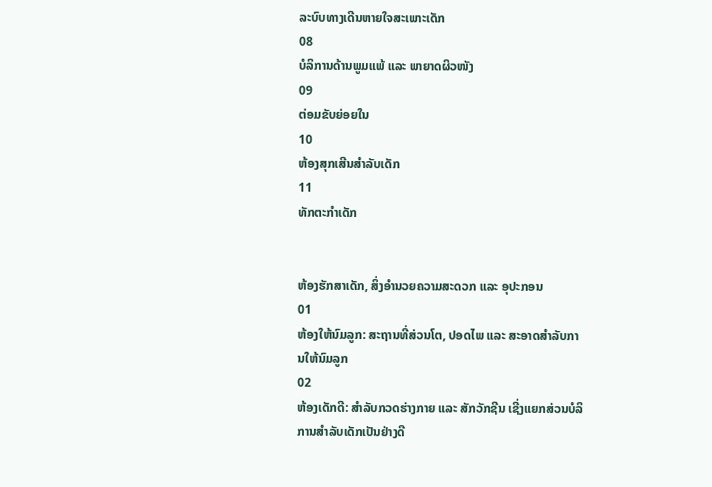ລະບົບທາງເດີນຫາຍໃຈສະເພາະເດັກ
08
ບໍລິການດ້ານພູມແພ້ ແລະ ພາຍາດຜິວໜັງ
09
ຕ່ອມຂັບຍ່ອຍໃນ
10
ຫ້ອງສຸກເສີນສຳລັບເດັກ
11
ທັກຕະກຳເດັກ


ຫ້ອງຮັກສາເດັກ, ສິ່ງອຳນວຍຄວາມສະດວກ ແລະ ອຸປະກອນ
01
ຫ້ອງໃຫ້ນົມລູກ: ສະຖານທີ່ສ່ວນໂຕ, ປອດໄພ ແລະ ສະອາດສຳລັບການໃຫ້ນົມລູກ
02
ຫ້ອງເດັກດີ: ສຳລັບກວດຮ່າງກາຍ ແລະ ສັກວັກຊີນ ເຊີ່ງແຍກສ່ວນບໍລິການສຳລັບເດັກເປັນຢ່າງດີ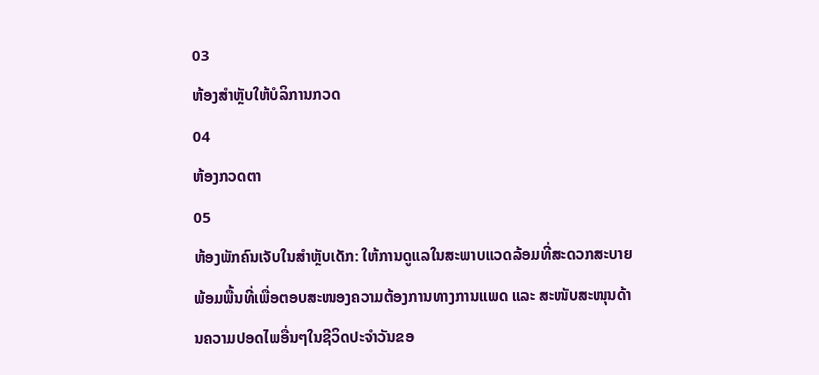03
ຫ້ອງສຳຫຼັບໃຫ້ບໍລິການກວດ
04
ຫ້ອງກວດຕາ
05
ຫ້ອງພັກຄົນເຈັບໃນສຳຫຼັບເດັກ: ໃຫ້ການດູແລໃນສະພາບແວດລ້ອມທີ່ສະດວກສະບາຍພ້ອມພື້ນທີ່ເພື່ອຕອບສະໜອງຄວາມຕ້ອງການທາງການແພດ ແລະ ສະໜັບສະໜຸນດ້ານຄວາມປອດໄພອື່ນໆໃນຊີວິດປະຈຳວັນຂອ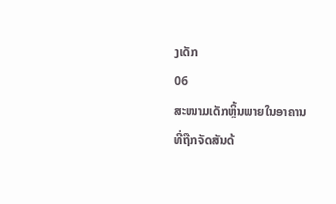ງເດັກ
06
ສະໜາມເດັກຫຼິ້ນພາຍໃນອາຄານທີ່ຖືກຈັດສັນດ້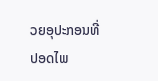ວຍອຸປະກອນທີ່ປອດໄພ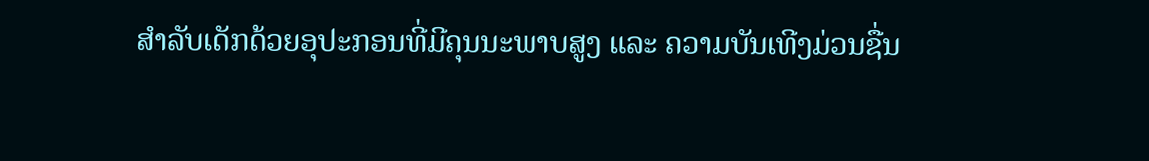ສຳລັບເດັກດ້ວຍອຸປະກອນທີ່ມີຄຸນນະພາບສູງ ແລະ ຄວາມບັນເທີງມ່ວນຊື່ນ